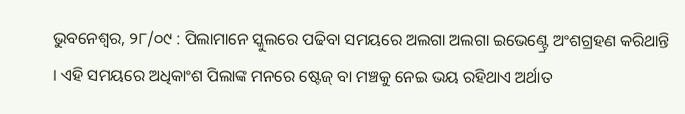ଭୁବନେଶ୍ଵର, ୨୮/୦୯ : ପିଲାମାନେ ସ୍କୁଲରେ ପଢିବା ସମୟରେ ଅଲଗା ଅଲଗା ଇଭେଣ୍ଟ୍ରେ ଅଂଶଗ୍ରହଣ କରିଥାନ୍ତି । ଏହି ସମୟରେ ଅଧିକାଂଶ ପିଲାଙ୍କ ମନରେ ଷ୍ଟେଜ୍ ବା ମଞ୍ଚକୁ ନେଇ ଭୟ ରହିଥାଏ ଅର୍ଥାତ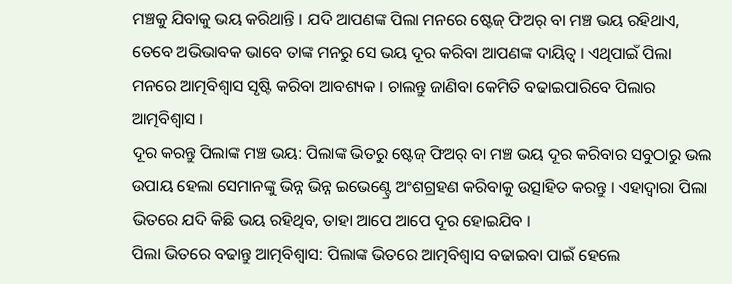ମଞ୍ଚକୁ ଯିବାକୁ ଭୟ କରିଥାନ୍ତି । ଯଦି ଆପଣଙ୍କ ପିଲା ମନରେ ଷ୍ଟେଜ୍ ଫିଅର୍ ବା ମଞ୍ଚ ଭୟ ରହିଥାଏ, ତେବେ ଅଭିଭାବକ ଭାବେ ତାଙ୍କ ମନରୁ ସେ ଭୟ ଦୂର କରିବା ଆପଣଙ୍କ ଦାୟିତ୍ୱ । ଏଥିପାଇଁ ପିଲା ମନରେ ଆତ୍ମବିଶ୍ୱାସ ସୃଷ୍ଟି କରିବା ଆବଶ୍ୟକ । ଚାଲନ୍ତୁ ଜାଣିବା କେମିତି ବଢାଇପାରିବେ ପିଲାର ଆତ୍ମବିଶ୍ୱାସ ।
ଦୂର କରନ୍ତୁ ପିଲାଙ୍କ ମଞ୍ଚ ଭୟ: ପିଲାଙ୍କ ଭିତରୁ ଷ୍ଟେଜ୍ ଫିଅର୍ ବା ମଞ୍ଚ ଭୟ ଦୂର କରିବାର ସବୁଠାରୁ ଭଲ ଉପାୟ ହେଲା ସେମାନଙ୍କୁ ଭିନ୍ନ ଭିନ୍ନ ଇଭେଣ୍ଟ୍ରେ ଅଂଶଗ୍ରହଣ କରିବାକୁ ଉତ୍ସାହିତ କରନ୍ତୁ । ଏହାଦ୍ୱାରା ପିଲା ଭିତରେ ଯଦି କିଛି ଭୟ ରହିଥିବ, ତାହା ଆପେ ଆପେ ଦୂର ହୋଇଯିବ ।
ପିଲା ଭିତରେ ବଢାନ୍ତୁ ଆତ୍ମବିଶ୍ୱାସ: ପିଲାଙ୍କ ଭିତରେ ଆତ୍ମବିଶ୍ୱାସ ବଢାଇବା ପାଇଁ ହେଲେ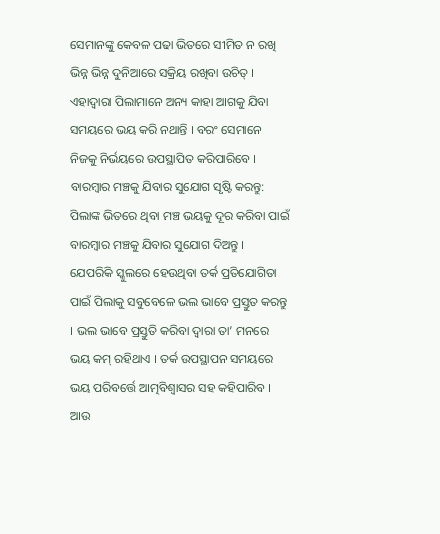ସେମାନଙ୍କୁ କେବଳ ପଢା ଭିତରେ ସୀମିତ ନ ରଖି ଭିନ୍ନ ଭିନ୍ନ ଦୁନିଆରେ ସକ୍ରିୟ ରଖିବା ଉଚିତ୍ । ଏହାଦ୍ୱାରା ପିଲାମାନେ ଅନ୍ୟ କାହା ଆଗକୁ ଯିବା ସମୟରେ ଭୟ କରି ନଥାନ୍ତି । ବରଂ ସେମାନେ ନିଜକୁ ନିର୍ଭୟରେ ଉପସ୍ଥାପିତ କରିପାରିବେ ।
ବାରମ୍ବାର ମଞ୍ଚକୁ ଯିବାର ସୁଯୋଗ ସୃଷ୍ଟି କରନ୍ତୁ: ପିଲାଙ୍କ ଭିତରେ ଥିବା ମଞ୍ଚ ଭୟକୁ ଦୂର କରିବା ପାଇଁ ବାରମ୍ବାର ମଞ୍ଚକୁ ଯିବାର ସୁଯୋଗ ଦିଅନ୍ତୁ । ଯେପରିକି ସ୍କୁଲରେ ହେଉଥିବା ତର୍କ ପ୍ରତିଯୋଗିତା ପାଇଁ ପିଲାକୁ ସବୁବେଳେ ଭଲ ଭାବେ ପ୍ରସ୍ତୁତ କରନ୍ତୁ । ଭଲ ଭାବେ ପ୍ରସ୍ତୁତି କରିବା ଦ୍ୱାରା ତା’ ମନରେ ଭୟ କମ୍ ରହିଥାଏ । ତର୍କ ଉପସ୍ଥାପନ ସମୟରେ ଭୟ ପରିବର୍ତ୍ତେ ଆତ୍ମବିଶ୍ୱାସର ସହ କହିପାରିବ । ଆଉ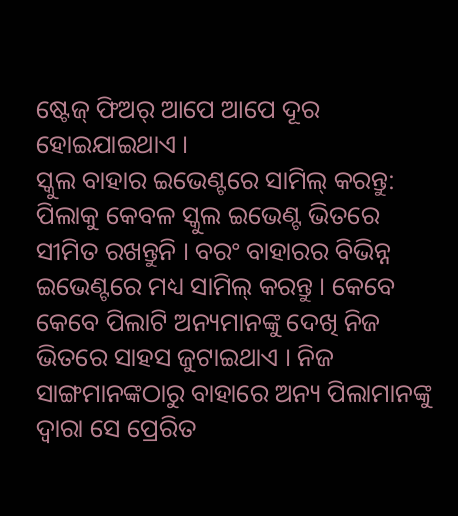ଷ୍ଟେଜ୍ ଫିଅର୍ ଆପେ ଆପେ ଦୂର ହୋଇଯାଇଥାଏ ।
ସ୍କୁଲ ବାହାର ଇଭେଣ୍ଟରେ ସାମିଲ୍ କରନ୍ତୁ: ପିଲାକୁ କେବଳ ସ୍କୁଲ ଇଭେଣ୍ଟ ଭିତରେ ସୀମିତ ରଖନ୍ତୁନି । ବରଂ ବାହାରର ବିଭିନ୍ନ ଇଭେଣ୍ଟରେ ମଧ୍ୟ ସାମିଲ୍ କରନ୍ତୁ । କେବେ କେବେ ପିଲାଟି ଅନ୍ୟମାନଙ୍କୁ ଦେଖି ନିଜ ଭିତରେ ସାହସ ଜୁଟାଇଥାଏ । ନିଜ ସାଙ୍ଗମାନଙ୍କଠାରୁ ବାହାରେ ଅନ୍ୟ ପିଲାମାନଙ୍କୁ ଦ୍ୱାରା ସେ ପ୍ରେରିତ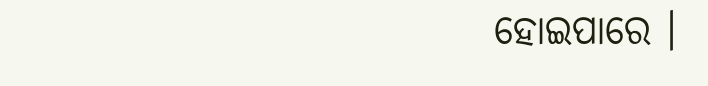ହୋଇପାରେ ।